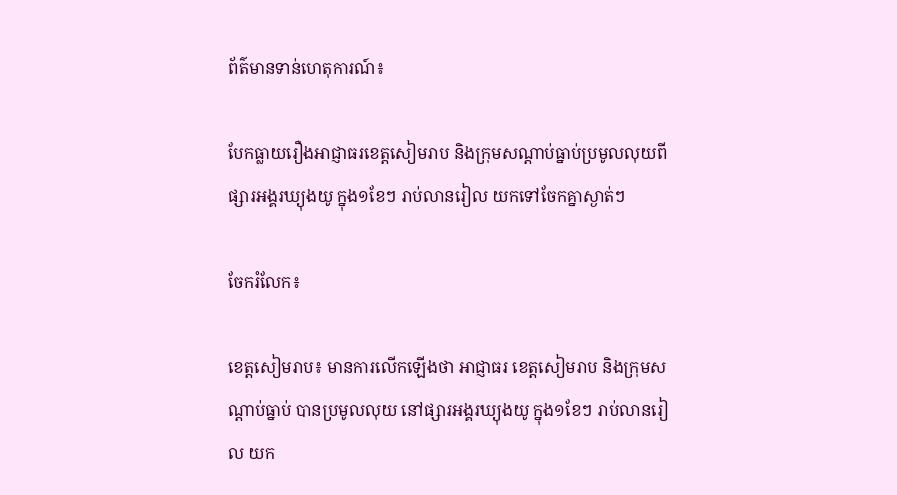ព័ត៌មានទាន់ហេតុការណ៍៖

បែកធ្លាយរឿងអាជ្ញាធរខេត្តសៀមរាប និងក្រុមសណ្ដាប់ធ្នាប់ប្រមូលលុយពីផ្សារអង្គរឃ្យុងយូ ក្នុង១ខែៗ រាប់លានរៀល យកទៅចែកគ្នាស្ងាត់ៗ

ចែករំលែក៖

ខេត្តសៀមរាប៖ មានការលើកឡើងថា អាជ្ញាធរ ខេត្តសៀមរាប និងក្រុមសណ្ដាប់ធ្នាប់ បានប្រមូលលុយ នៅផ្សារអង្គរឃ្យុងយូ ក្នុង១ខែៗ រាប់លានរៀល យក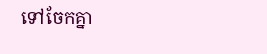ទៅចែកគ្នា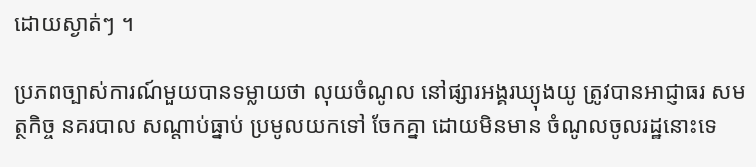ដោយស្ងាត់ៗ ។

ប្រភពច្បាស់ការណ៍មួយបានទម្លាយថា លុយចំណូល នៅផ្សារអង្គរឃ្យុងយូ ត្រូវបានអាជ្ញាធរ សមត្ថកិច្ច នគរបាល សណ្ដាប់ធ្នាប់ ប្រមូលយកទៅ ចែកគ្នា ដោយមិនមាន ចំណូលចូលរដ្ឋនោះទេ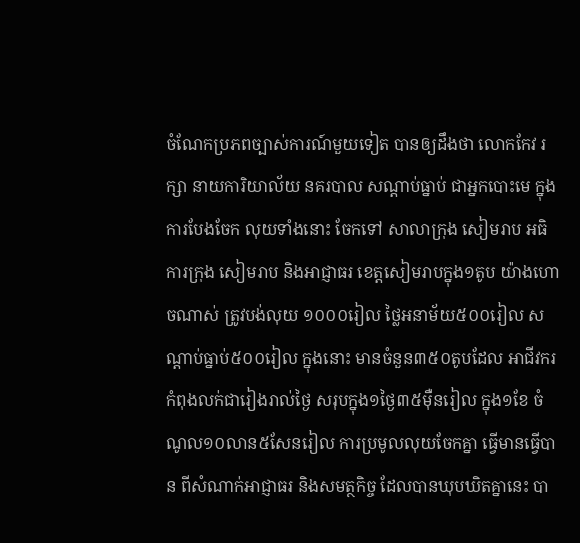ចំណែកប្រភពច្បាស់ការណ៍មួយទៀត បានឲ្យដឹងថា លោកកែវ រក្សា នាយការិយាល័យ នគរបាល សណ្ដាប់ធ្នាប់ ជាអ្នកបោះមេ ក្នុងការបែងចែក លុយទាំងនោះ ចែកទៅ សាលាក្រុង សៀមរាប អធិការក្រុង សៀមរាប និងអាជ្ញាធរ ខេត្តសៀមរាបក្នុង១តូប យ៉ាងហោចណាស់ ត្រូវបង់លុយ ១០០០រៀល ថ្លៃអនាម័យ៥០០រៀល សណ្ដាប់ធ្នាប់៥០០រៀល ក្នុងនោះ មានចំនួន៣៥០តូបដែល អាជីវករកំពុងលក់ជារៀងរាល់ថ្ងៃ សរុបក្នុង១ថ្ងៃ៣៥ម៉ឺនរៀល ក្នុង១ខែ ចំណូល១០លាន៥សែនរៀល ការប្រមូលលុយចែកគ្នា ធ្វើមានធ្វើបាន ពីសំណាក់អាជ្ញាធរ និងសមត្ថកិច្ច ដែលបានឃុបឃិតគ្នានេះ បា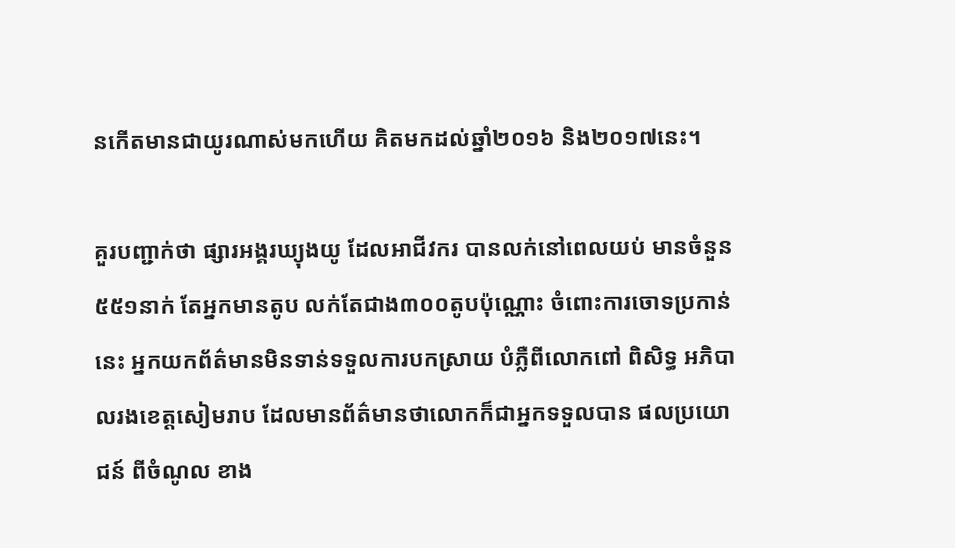នកើតមានជាយូរណាស់មកហើយ គិតមកដល់ឆ្នាំ២០១៦ និង២០១៧នេះ។

គួរបញ្ជាក់ថា ផ្សារអង្គរឃ្យុងយូ ដែលអាជីវករ បានលក់នៅពេលយប់ មានចំនួន៥៥១នាក់ តែអ្នកមានតូប លក់តែជាង៣០០តូបប៉ុណ្ណោះ ចំពោះការចោទប្រកាន់នេះ អ្នកយកព័ត៌មានមិនទាន់ទទួលការបកស្រាយ បំភ្លឺពីលោកពៅ ពិសិទ្ធ អភិបាលរងខេត្តសៀមរាប ដែលមានព័ត៌មានថាលោកក៏ជាអ្នកទទួលបាន ផលប្រយោជន៍ ពីចំណូល ខាង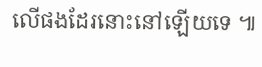លើផងដែរនោះនៅឡើយទេ ៕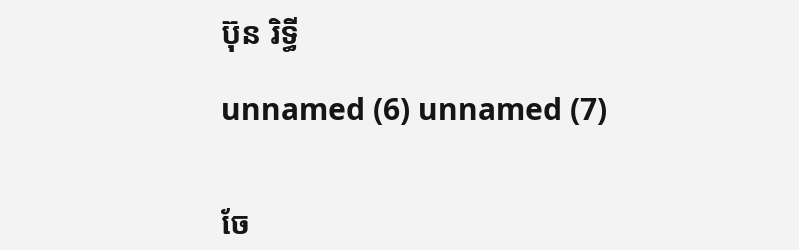ប៊ុន រិទ្ធី

unnamed (6) unnamed (7)


ចែ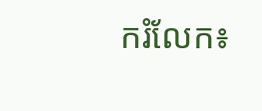ករំលែក៖